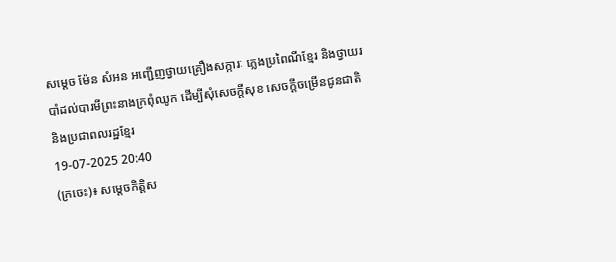សម្តេច ម៉ែន សំអន អញ្ជើញថ្វាយគ្រឿងសក្ការៈ ភ្លេងប្រពៃណីខ្មែរ និងថ្វាយរបាំដល់បារមីព្រះនាងក្រពុំឈូក ដើម្បីសុំសេចក្តីសុខ សេចក្តីចម្រើនជូនជាតិ និងប្រជាពលរដ្ឋខ្មែរ
19-07-2025 20:40
(ក្រចេះ)៖ សម្តេចកិត្តិស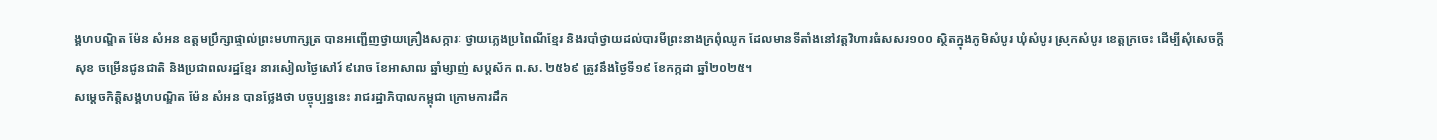ង្គហបណ្ឌិត ម៉ែន សំអន ឧត្តមប្រឹក្សាផ្ទាល់ព្រះមហាក្សត្រ បានអញ្ជើញថ្វាយគ្រឿងសក្ការៈ ថ្វាយភ្លេងប្រពៃណីខ្មែរ និងរបាំថ្វាយដល់បារមីព្រះនាងក្រពុំឈូក ដែលមានទីតាំងនៅវត្តវិហារធំសសរ១០០ ស្ថិតក្នុងភូមិសំបូរ ឃុំសំបូរ ស្រុកសំបូរ ខេត្តក្រចេះ ដើម្បីសុំសេចក្តីសុខ ចម្រើនជូនជាតិ និងប្រជាពលរដ្ឋខ្មែរ នារសៀលថ្ងៃសៅរ៍ ៩រោច ខែអាសាឍ ឆ្នាំម្សាញ់ សប្តស័ក ព.ស. ២៥៦៩ ត្រូវនឹងថ្ងៃទី១៩ ខែកក្កដា ឆ្នាំ២០២៥។
សម្តេចកិត្តិសង្គហបណ្ឌិត ម៉ែន សំអន បានថ្លែងថា បច្ចុប្បន្ននេះ រាជរដ្ឋាភិបាលកម្ពុជា ក្រោមការដឹក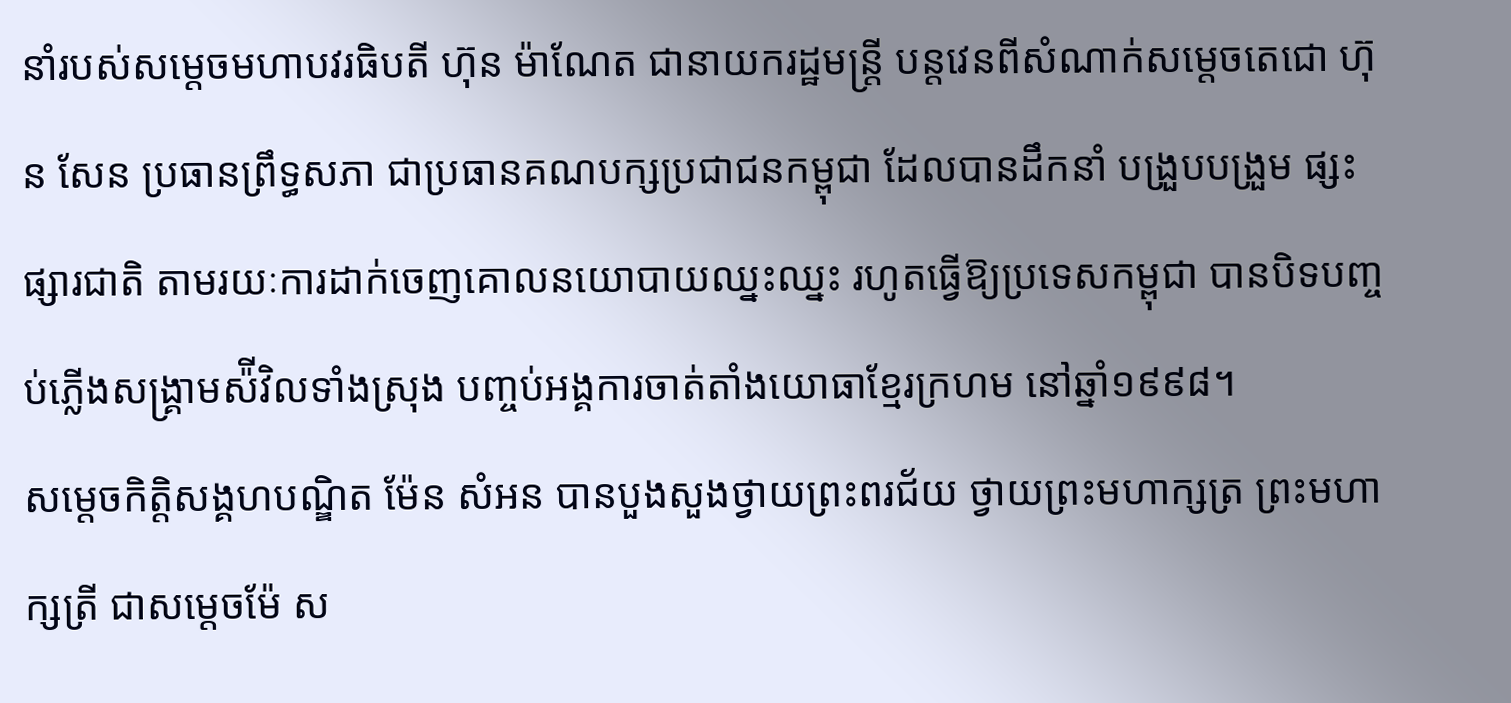នាំរបស់សម្តេចមហាបវរធិបតី ហ៊ុន ម៉ាណែត ជានាយករដ្ឋមន្ត្រី បន្តវេនពីសំណាក់សម្តេចតេជោ ហ៊ុន សែន ប្រធានព្រឹទ្ធសភា ជាប្រធានគណបក្សប្រជាជនកម្ពុជា ដែលបានដឹកនាំ បង្រួបបង្រួម ផ្សះផ្សារជាតិ តាមរយៈការដាក់ចេញគោលនយោបាយឈ្នះឈ្នះ រហូតធ្វើឱ្យប្រទេសកម្ពុជា បានបិទបញ្ចប់ភ្លើងសង្គ្រាមស៉ីវិលទាំងស្រុង បញ្ចប់អង្គការចាត់តាំងយោធាខ្មែរក្រហម នៅឆ្នាំ១៩៩៨។
សម្តេចកិត្តិសង្គហបណ្ឌិត ម៉ែន សំអន បានបួងសួងថ្វាយព្រះពរជ័យ ថ្វាយព្រះមហាក្សត្រ ព្រះមហាក្សត្រី ជាសម្តេចម៉ែ ស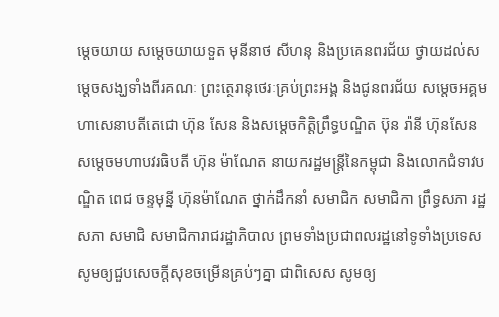ម្តេចយាយ សម្តេចយាយទួត មុនីនាថ សីហនុ និងប្រគេនពរជ័យ ថ្វាយដល់សម្តេចសង្ឃទាំងពីរគណៈ ព្រះត្ថេរានុថេរៈគ្រប់ព្រះអង្គ និងជូនពរជ័យ សម្តេចអគ្គមហាសេនាបតីតេជោ ហ៊ុន សែន និងសម្តេចកិត្តិព្រឹទ្ធបណ្ឌិត ប៊ុន រ៉ានី ហ៊ុនសែន សម្តេចមហាបវរធិបតី ហ៊ុន ម៉ាណែត នាយករដ្ឋមន្ត្រីនៃកម្ពុជា និងលោកជំទាវបណ្ឌិត ពេជ ចន្ទមុន្នី ហ៊ុនម៉ាណែត ថ្នាក់ដឹកនាំ សមាជិក សមាជិកា ព្រឹទ្ធសភា រដ្ឋសភា សមាជិ សមាជិការាជរដ្ឋាភិបាល ព្រមទាំងប្រជាពលរដ្ឋនៅទូទាំងប្រទេស សូមឲ្យជួបសេចក្តីសុខចម្រើនគ្រប់ៗគ្នា ជាពិសេស សូមឲ្យ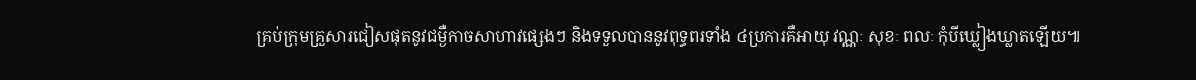គ្រប់ក្រុមគ្រួសារជៀសផុតនូវជម្ងឺកាចសាហាវផ្សេងៗ និងទទួលបាននូវពុទ្ធពរទាំង ៤ប្រការគឺអាយុ វណ្ណៈ សុខៈ ពលៈ កុំបីឃ្លៀងឃ្លាតឡើយ៕